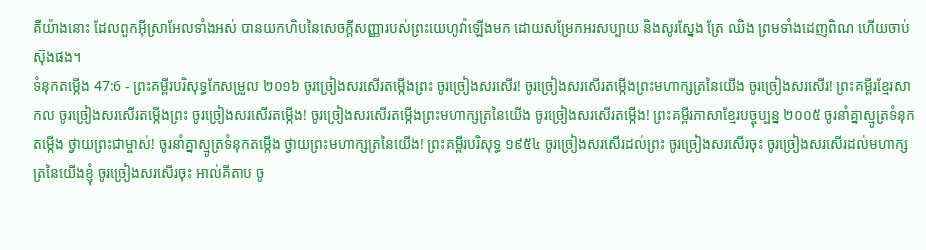គឺយ៉ាងនោះ ដែលពួកអ៊ីស្រាអែលទាំងអស់ បានយកហិបនៃសេចក្ដីសញ្ញារបស់ព្រះយេហូវ៉ាឡើងមក ដោយសម្រែកអរសប្បាយ និងសូរស្នែង ត្រែ ឈិង ព្រមទាំងដេញពិណ ហើយចាប់ស៊ុងផង។
ទំនុកតម្កើង 47:6 - ព្រះគម្ពីរបរិសុទ្ធកែសម្រួល ២០១៦ ចូរច្រៀងសរសើរតម្កើងព្រះ ចូរច្រៀងសរសើរ! ចូរច្រៀងសរសើរតម្កើងព្រះមហាក្សត្រនៃយើង ចូរច្រៀងសរសើរ! ព្រះគម្ពីរខ្មែរសាកល ចូរច្រៀងសរសើរតម្កើងព្រះ ចូរច្រៀងសរសើរតម្កើង! ចូរច្រៀងសរសើរតម្កើងព្រះមហាក្សត្រនៃយើង ចូរច្រៀងសរសើរតម្កើង! ព្រះគម្ពីរភាសាខ្មែរបច្ចុប្បន្ន ២០០៥ ចូរនាំគ្នាស្មូត្រទំនុកតម្កើង ថ្វាយព្រះជាម្ចាស់! ចូរនាំគ្នាស្មូត្រទំនុកតម្កើង ថ្វាយព្រះមហាក្សត្រនៃយើង! ព្រះគម្ពីរបរិសុទ្ធ ១៩៥៤ ចូរច្រៀងសរសើរដល់ព្រះ ចូរច្រៀងសរសើរចុះ ចូរច្រៀងសរសើរដល់មហាក្សត្រនៃយើងខ្ញុំ ចូរច្រៀងសរសើរចុះ អាល់គីតាប ចូ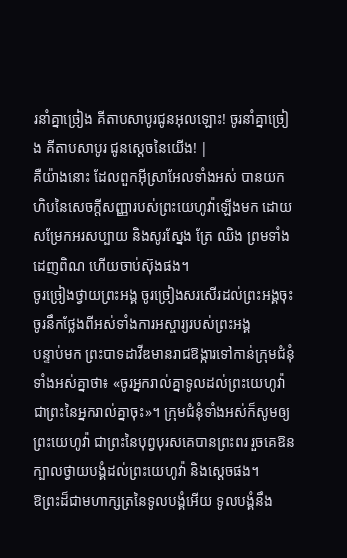រនាំគ្នាច្រៀង គីតាបសាបូរជូនអុលឡោះ! ចូរនាំគ្នាច្រៀង គីតាបសាបូរ ជូនស្តេចនៃយើង! |
គឺយ៉ាងនោះ ដែលពួកអ៊ីស្រាអែលទាំងអស់ បានយកហិបនៃសេចក្ដីសញ្ញារបស់ព្រះយេហូវ៉ាឡើងមក ដោយសម្រែកអរសប្បាយ និងសូរស្នែង ត្រែ ឈិង ព្រមទាំងដេញពិណ ហើយចាប់ស៊ុងផង។
ចូរច្រៀងថ្វាយព្រះអង្គ ចូរច្រៀងសរសើរដល់ព្រះអង្គចុះ ចូរនឹកថ្លែងពីអស់ទាំងការអស្ចារ្យរបស់ព្រះអង្គ
បន្ទាប់មក ព្រះបាទដាវីឌមានរាជឱង្ការទៅកាន់ក្រុមជំនុំទាំងអស់គ្នាថា៖ «ចូរអ្នករាល់គ្នាទូលដល់ព្រះយេហូវ៉ា ជាព្រះនៃអ្នករាល់គ្នាចុះ»។ ក្រុមជំនុំទាំងអស់ក៏សូមឲ្យព្រះយេហូវ៉ា ជាព្រះនៃបុព្វបុរសគេបានព្រះពរ រួចគេឱនក្បាលថ្វាយបង្គំដល់ព្រះយេហូវ៉ា និងស្តេចផង។
ឱព្រះដ៏ជាមហាក្សត្រនៃទូលបង្គំអើយ ទូលបង្គំនឹង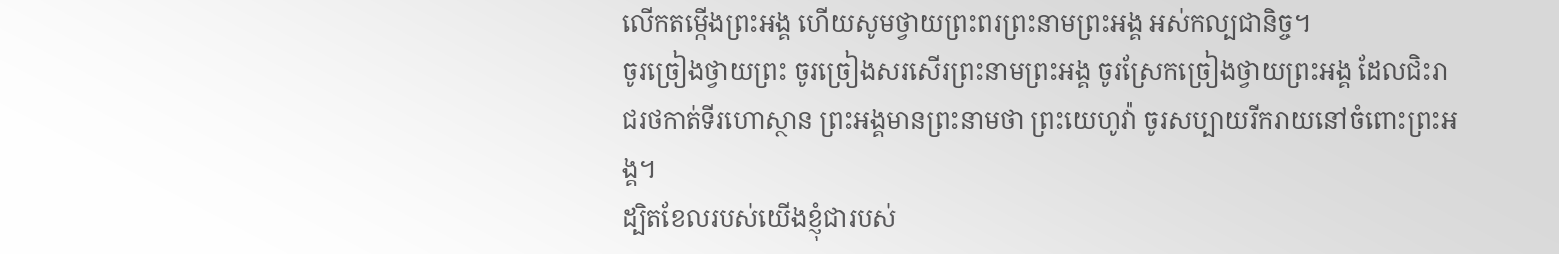លើកតម្កើងព្រះអង្គ ហើយសូមថ្វាយព្រះពរព្រះនាមព្រះអង្គ អស់កល្បជានិច្ច។
ចូរច្រៀងថ្វាយព្រះ ចូរច្រៀងសរសើរព្រះនាមព្រះអង្គ ចូរស្រែកច្រៀងថ្វាយព្រះអង្គ ដែលជិះរាជរថកាត់ទីរហោស្ថាន ព្រះអង្គមានព្រះនាមថា ព្រះយេហូវ៉ា ចូរសប្បាយរីករាយនៅចំពោះព្រះអង្គ។
ដ្បិតខែលរបស់យើងខ្ញុំជារបស់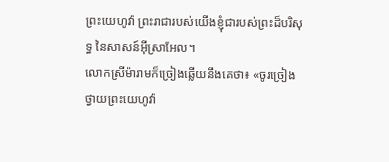ព្រះយេហូវ៉ា ព្រះរាជារបស់យើងខ្ញុំជារបស់ព្រះដ៏បរិសុទ្ធ នៃសាសន៍អ៊ីស្រាអែល។
លោកស្រីម៉ារាមក៏ច្រៀងឆ្លើយនឹងគេថា៖ «ចូរច្រៀងថ្វាយព្រះយេហូវ៉ា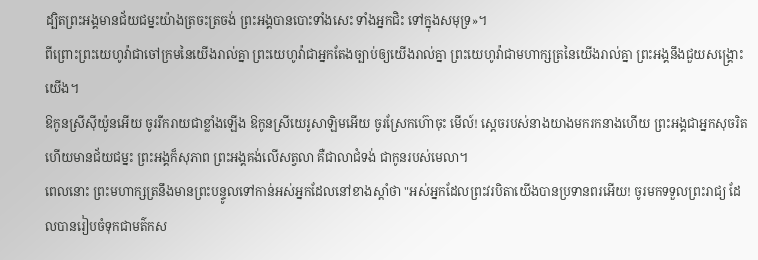ដ្បិតព្រះអង្គមានជ័យជម្នះយ៉ាងត្រចះត្រចង់ ព្រះអង្គបានបោះទាំងសេះ ទាំងអ្នកជិះ ទៅក្នុងសមុទ្រ»។
ពីព្រោះព្រះយេហូវ៉ាជាចៅក្រមនៃយើងរាល់គ្នា ព្រះយេហូវ៉ាជាអ្នកតែងច្បាប់ឲ្យយើងរាល់គ្នា ព្រះយេហូវ៉ាជាមហាក្សត្រនៃយើងរាល់គ្នា ព្រះអង្គនឹងជួយសង្គ្រោះយើង។
ឱកូនស្រីស៊ីយ៉ូនអើយ ចូររីករាយជាខ្លាំងឡើង ឱកូនស្រីយេរូសាឡិមអើយ ចូរស្រែកហ៊ោចុះ មើល៍! ស្តេចរបស់នាងយាងមករកនាងហើយ ព្រះអង្គជាអ្នកសុចរិត ហើយមានជ័យជម្នះ ព្រះអង្គក៏សុភាព ព្រះអង្គគង់លើសត្វលា គឺជាលាជំទង់ ជាកូនរបស់មេលា។
ពេលនោះ ព្រះមហាក្សត្រនឹងមានព្រះបន្ទូលទៅកាន់អស់អ្នកដែលនៅខាងស្តាំថា "អស់អ្នកដែលព្រះវរបិតាយើងបានប្រទានពរអើយ! ចូរមកទទួលព្រះរាជ្យ ដែលបានរៀបចំទុកជាមត៌កស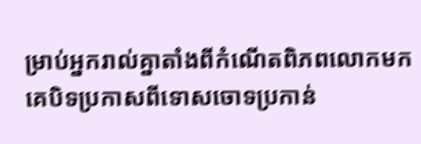ម្រាប់អ្នករាល់គ្នាតាំងពីកំណើតពិភពលោកមក
គេបិទប្រកាសពីទោសចោទប្រកាន់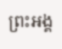ព្រះអង្គ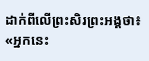ដាក់ពីលើព្រះសិរព្រះអង្គថា៖ «អ្នកនេះ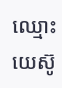ឈ្មោះយេស៊ូ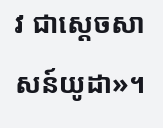វ ជាស្តេចសាសន៍យូដា»។